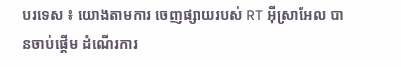បរទេស ៖ យោងតាមការ ចេញផ្សាយរបស់ RT អ៊ីស្រាអែល បានចាប់ផ្តើម ដំណើរការ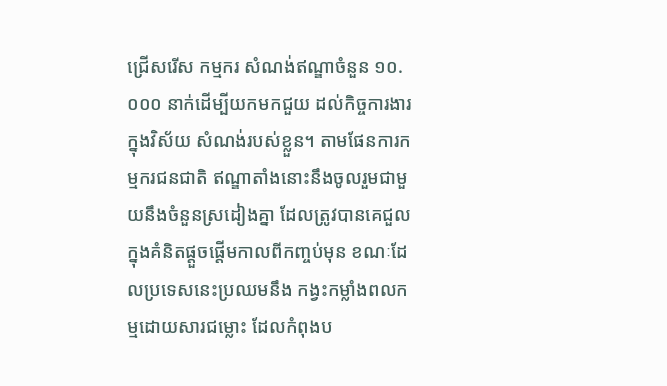ជ្រើសរើស កម្មករ សំណង់ឥណ្ឌាចំនួន ១០.០០០ នាក់ដើម្បីយកមកជួយ ដល់កិច្ចការងារក្នុងវិស័យ សំណង់របស់ខ្លួន។ តាមផែនការកម្មករជនជាតិ ឥណ្ឌាតាំងនោះនឹងចូលរួមជាមួយនឹងចំនួនស្រដៀងគ្នា ដែលត្រូវបានគេជួលក្នុងគំនិតផ្តួចផ្តើមកាលពីកញ្ចប់មុន ខណៈដែលប្រទេសនេះប្រឈមនឹង កង្វះកម្លាំងពលកម្មដោយសារជម្លោះ ដែលកំពុងប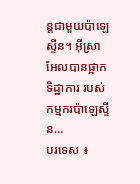ន្តជាមួយប៉ាឡេស្ទីន។ អ៊ីស្រាអែលបានផ្អាកទិដ្ឋាការ របស់កម្មករប៉ាឡេស្ទីន...
បរទេស ៖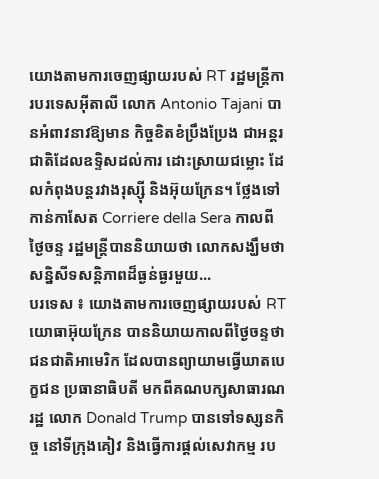យោងតាមការចេញផ្សាយរបស់ RT រដ្ឋមន្ត្រីការបរទេសអ៊ីតាលី លោក Antonio Tajani បានអំពាវនាវឱ្យមាន កិច្ចខិតខំប្រឹងប្រែង ជាអន្តរជាតិដែលឧទ្ទិសដល់ការ ដោះស្រាយជម្លោះ ដែលកំពុងបន្តរវាងរុស្ស៊ី និងអ៊ុយក្រែន។ ថ្លែងទៅកាន់កាសែត Corriere della Sera កាលពីថ្ងៃចន្ទ រដ្ឋមន្ត្រីបាននិយាយថា លោកសង្ឃឹមថា សន្និសីទសន្តិភាពដ៏ធ្ងន់ធ្ងរមួយ...
បរទេស ៖ យោងតាមការចេញផ្សាយរបស់ RT យោធាអ៊ុយក្រែន បាននិយាយកាលពីថ្ងៃចន្ទថា ជនជាតិអាមេរិក ដែលបានព្យាយាមធ្វើឃាតបេក្ខជន ប្រធានាធិបតី មកពីគណបក្សសាធារណរដ្ឋ លោក Donald Trump បានទៅទស្សនកិច្ច នៅទីក្រុងគៀវ និងធ្វើការផ្តល់សេវាកម្ម រប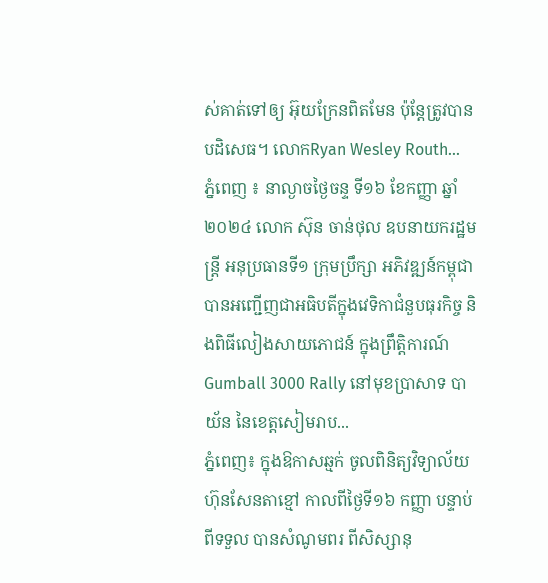ស់គាត់ទៅឲ្យ អ៊ុយក្រែនពិតមែន ប៉ុន្តែត្រូវបានបដិសេធ។ លោកRyan Wesley Routh...
ភ្នំពេញ ៖ នាល្ងាចថ្ងៃចន្ទ ទី១៦ ខែកញ្ញា ឆ្នាំ២០២៤ លោក ស៊ុន ចាន់ថុល ឧបនាយករដ្ឋមន្រ្តី អនុប្រធានទី១ ក្រុមប្រឹក្សា អភិវឌ្ឍន៍កម្ពុជា បានអញ្ជើញជាអធិបតីក្នុងវេទិកាជំនួបធុរកិច្ច និងពិធីលៀងសាយភោជន៍ ក្នុងព្រឹត្តិការណ៍ Gumball 3000 Rally នៅមុខប្រាសាទ បាយ័ន នៃខេត្តសៀមរាប...
ភ្នំពេញ៖ ក្នុងឱកាសឆ្មក់ ចូលពិនិត្យវិទ្យាល័យ ហ៊ុនសែនតាខ្មៅ កាលពីថ្ងៃទី១៦ កញ្ញា បន្ទាប់ពីទទួល បានសំណូមពរ ពីសិស្សានុ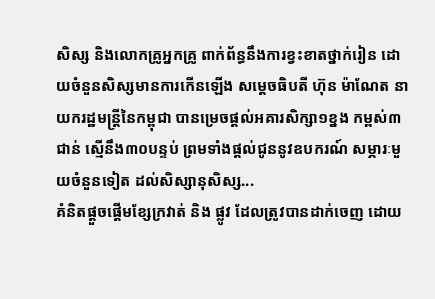សិស្ស និងលោកគ្រូអ្នកគ្រូ ពាក់ព័ន្ធនឹងការខ្វះខាតថ្នាក់រៀន ដោយចំនួនសិស្សមានការកើនឡើង សម្តេចធិបតី ហ៊ុន ម៉ាណែត នាយករដ្ឋមន្ត្រីនៃកម្ពុជា បានម្រេចផ្តល់អគារសិក្សា១ខ្នង កម្ពស់៣ជាន់ ស្មើនឹង៣០បន្ទប់ ព្រមទាំងផ្តល់ជូននូវឧបករណ៍ សម្ភារៈមួយចំនួនទៀត ដល់សិស្សានុសិស្ស...
គំនិតផ្តួចផ្តើមខ្សែក្រវាត់ និង ផ្លូវ ដែលត្រូវបានដាក់ចេញ ដោយ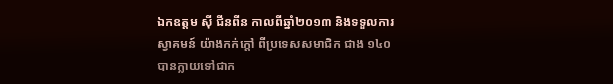ឯកឧត្តម ស៊ី ជីនពីន កាលពីឆ្នាំ២០១៣ និងទទួលការ ស្វាគមន៍ យ៉ាងកក់ក្តៅ ពីប្រទេសសមាជិក ជាង ១៤០ បានក្លាយទៅជាក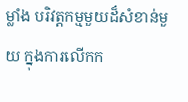ម្លាំង បរិវត្តកម្មមួយដ៏សំខាន់មួយ ក្នុងការលើកក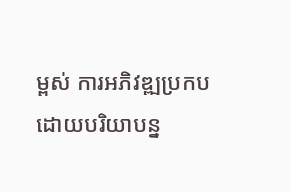ម្ពស់ ការអភិវឌ្ឍប្រកប ដោយបរិយាបន្ន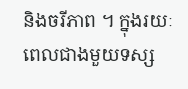និងចរីភាព ។ ក្នុងរយៈពេលជាងមួយទស្ស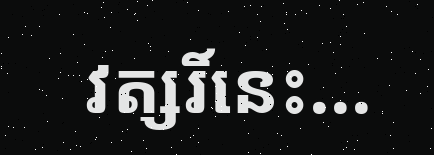វត្សរិ៍នេះ...